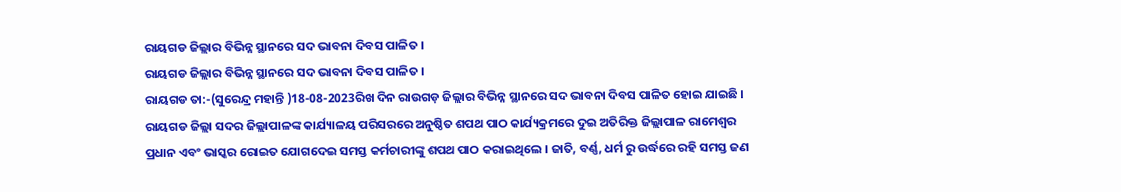ରାୟଗଡ ଜିଲ୍ଲାର ବିଭିନ୍ନ ସ୍ଥାନରେ ସଦ ଭାବନା ଦିବସ ପାଳିତ ।
ରାୟଗଡ ଜିଲ୍ଲାର ବିଭିନ୍ନ ସ୍ଥାନରେ ସଦ ଭାବନା ଦିବସ ପାଳିତ ।
ରାୟଗଡ ତା:-(ସୁରେନ୍ଦ୍ର ମହାନ୍ତି )18-08-2023ରିଖ ଦିନ ରାଉଗଡ଼ ଜିଲ୍ଲାର ବିଭିନ୍ନ ସ୍ଥାନରେ ସଦ ଭାବନା ଦିବସ ପାଳିତ ହୋଇ ଯାଇଛି । ରାୟଗଡ ଜିଲ୍ଲା ସଦର ଜିଲ୍ଲାପାଳଙ୍କ କାର୍ଯ୍ୟାଳୟ ପରିସରରେ ଅନୁଷ୍ଠିତ ଶପଥ ପାଠ କାର୍ଯ୍ୟକ୍ରମରେ ଦୁଇ ଅତିରିକ୍ତ ଜିଲ୍ଲାପାଳ ରାମେଶ୍ୱର ପ୍ରଧାନ ଏବଂ ଭାସ୍କର ରୋଇତ ଯୋଗଦେଇ ସମସ୍ତ କର୍ମଚାରୀଙ୍କୁ ଶପଥ ପାଠ କରାଇଥିଲେ । ଜାତି, ବର୍ଣ୍ଣ, ଧର୍ମ ରୁ ଉର୍ଦ୍ଧରେ ରହି ସମସ୍ତ ଜଣ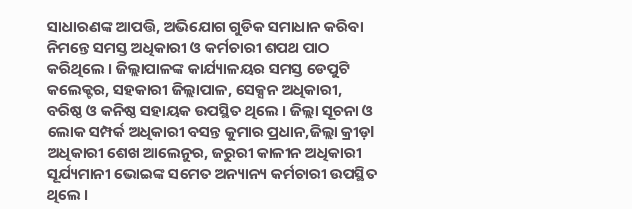ସାଧାରଣଙ୍କ ଆପତ୍ତି, ଅଭିଯୋଗ ଗୁଡିକ ସମାଧାନ କରିବା ନିମନ୍ତେ ସମସ୍ତ ଅଧିକାରୀ ଓ କର୍ମଚାରୀ ଶପଥ ପାଠ କରିଥିଲେ । ଜିଲ୍ଲାପାଳଙ୍କ କାର୍ଯ୍ୟାଳୟର ସମସ୍ତ ଡେପୁଟି କଲେକ୍ଟର, ସହକାରୀ ଜିଲ୍ଲାପାଳ, ସେକ୍ସନ ଅଧିକାରୀ, ବରିଷ୍ଠ ଓ କନିଷ୍ଠ ସହାୟକ ଉପସ୍ଥିତ ଥିଲେ । ଜିଲ୍ଲା ସୂଚନା ଓ ଲୋକ ସମ୍ପର୍କ ଅଧିକାରୀ ବସନ୍ତ କୁମାର ପ୍ରଧାନ,ଜିଲ୍ଲା କ୍ରୀଡ଼l ଅଧିକାରୀ ଶେଖ ଆଲେନୁର, ଜରୁରୀ କାଳୀନ ଅଧିକାରୀ ସୂର୍ଯ୍ୟମାନୀ ଭୋଇଙ୍କ ସମେତ ଅନ୍ୟାନ୍ୟ କର୍ମଚାରୀ ଉପସ୍ଥିତ ଥିଲେ ।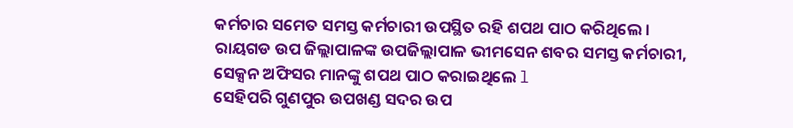କର୍ମଚାର ସମେତ ସମସ୍ତ କର୍ମଚାରୀ ଉପସ୍ଥିତ ରହି ଶପଥ ପାଠ କରିଥିଲେ । ରାୟଗଡ ଉପ ଜିଲ୍ଲାପାଳଙ୍କ ଉପଜିଲ୍ଲାପାଳ ଭୀମସେନ ଶବର ସମସ୍ତ କର୍ମଚାରୀ, ସେକ୍ସନ ଅଫିସର ମାନଙ୍କୁ ଶପଥ ପାଠ କରାଇଥିଲେ l
ସେହିପରି ଗୁଣପୁର ଉପଖଣ୍ଡ ସଦର ଉପ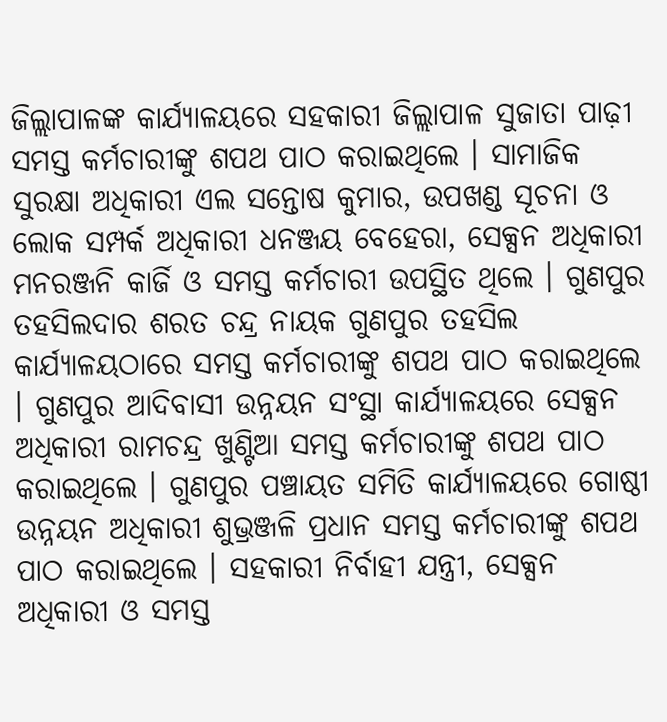ଜିଲ୍ଲାପାଳଙ୍କ କାର୍ଯ୍ୟାଳୟରେ ସହକାରୀ ଜିଲ୍ଲାପାଳ ସୁଜାତା ପାଢ଼ୀ ସମସ୍ତ କର୍ମଚାରୀଙ୍କୁ ଶପଥ ପାଠ କରାଇଥିଲେ । ସାମାଜିକ ସୁରକ୍ଷା ଅଧିକାରୀ ଏଲ ସନ୍ତୋଷ କୁମାର, ଉପଖଣ୍ଡ ସୂଚନା ଓ ଲୋକ ସମ୍ପର୍କ ଅଧିକାରୀ ଧନଞ୍ଜୟ ବେହେରା, ସେକ୍ସନ ଅଧିକାରୀ ମନରଞ୍ଜନି କାର୍ଜି ଓ ସମସ୍ତ କର୍ମଚାରୀ ଉପସ୍ଥିତ ଥିଲେ । ଗୁଣପୁର ତହସିଲଦାର ଶରତ ଚନ୍ଦ୍ର ନାୟକ ଗୁଣପୁର ତହସିଲ କାର୍ଯ୍ୟାଳୟଠାରେ ସମସ୍ତ କର୍ମଚାରୀଙ୍କୁ ଶପଥ ପାଠ କରାଇଥିଲେ । ଗୁଣପୁର ଆଦିବାସୀ ଉନ୍ନୟନ ସଂସ୍ଥା କାର୍ଯ୍ୟାଳୟରେ ସେକ୍ସନ ଅଧିକାରୀ ରାମଚନ୍ଦ୍ର ଖୁଣ୍ଟିଆ ସମସ୍ତ କର୍ମଚାରୀଙ୍କୁ ଶପଥ ପାଠ କରାଇଥିଲେ । ଗୁଣପୁର ପଞ୍ଚାୟତ ସମିତି କାର୍ଯ୍ୟାଳୟରେ ଗୋଷ୍ଠୀ ଉନ୍ନୟନ ଅଧିକାରୀ ଶୁଭ୍ରଞ୍ଜଳି ପ୍ରଧାନ ସମସ୍ତ କର୍ମଚାରୀଙ୍କୁ ଶପଥ ପାଠ କରାଇଥିଲେ । ସହକାରୀ ନିର୍ବାହୀ ଯନ୍ତ୍ରୀ, ସେକ୍ସନ ଅଧିକାରୀ ଓ ସମସ୍ତ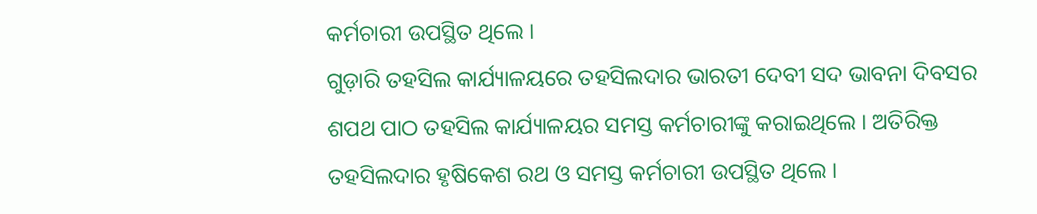କର୍ମଚାରୀ ଉପସ୍ଥିତ ଥିଲେ ।
ଗୁଡ଼ାରି ତହସିଲ କାର୍ଯ୍ୟାଳୟରେ ତହସିଲଦାର ଭାରତୀ ଦେବୀ ସଦ ଭାବନା ଦିବସର ଶପଥ ପାଠ ତହସିଲ କାର୍ଯ୍ୟାଳୟର ସମସ୍ତ କର୍ମଚାରୀଙ୍କୁ କରାଇଥିଲେ । ଅତିରିକ୍ତ ତହସିଲଦାର ହୃଷିକେଶ ରଥ ଓ ସମସ୍ତ କର୍ମଚାରୀ ଉପସ୍ଥିତ ଥିଲେ ।